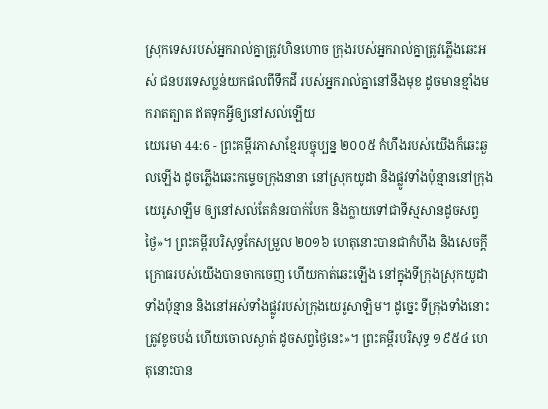ស្រុកទេសរបស់អ្នករាល់គ្នាត្រូវហិនហោច ក្រុងរបស់អ្នករាល់គ្នាត្រូវភ្លើងឆេះអស់ ជនបរទេសប្លន់យកផលពីទឹកដី របស់អ្នករាល់គ្នានៅនឹងមុខ ដូចមានខ្មាំងមករាតត្បាត ឥតទុកអ្វីឲ្យនៅសល់ឡើយ
យេរេមា 44:6 - ព្រះគម្ពីរភាសាខ្មែរបច្ចុប្បន្ន ២០០៥ កំហឹងរបស់យើងក៏ឆេះឆួលឡើង ដូចភ្លើងឆេះកម្ទេចក្រុងនានា នៅស្រុកយូដា និងផ្លូវទាំងប៉ុន្មាននៅក្រុងយេរូសាឡឹម ឲ្យនៅសល់តែគំនរបាក់បែក និងក្លាយទៅជាទីស្មសានដូចសព្វថ្ងៃ»។ ព្រះគម្ពីរបរិសុទ្ធកែសម្រួល ២០១៦ ហេតុនោះបានជាកំហឹង និងសេចក្ដីក្រោធរបស់យើងបានចាកចេញ ហើយកាត់ឆេះឡើង នៅក្នុងទីក្រុងស្រុកយូដាទាំងប៉ុន្មាន និងនៅអស់ទាំងផ្លូវរបស់ក្រុងយេរូសាឡិម។ ដូច្នេះ ទីក្រុងទាំងនោះត្រូវខូចបង់ ហើយចោលស្ងាត់ ដូចសព្វថ្ងៃនេះ»។ ព្រះគម្ពីរបរិសុទ្ធ ១៩៥៤ ហេតុនោះបាន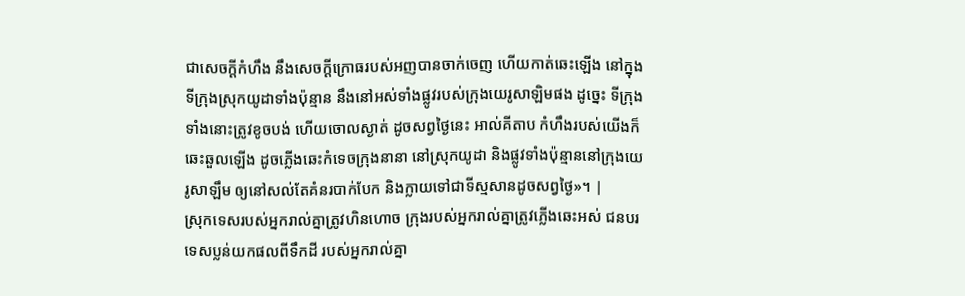ជាសេចក្ដីកំហឹង នឹងសេចក្ដីក្រោធរបស់អញបានចាក់ចេញ ហើយកាត់ឆេះឡើង នៅក្នុងទីក្រុងស្រុកយូដាទាំងប៉ុន្មាន នឹងនៅអស់ទាំងផ្លូវរបស់ក្រុងយេរូសាឡិមផង ដូច្នេះ ទីក្រុងទាំងនោះត្រូវខូចបង់ ហើយចោលស្ងាត់ ដូចសព្វថ្ងៃនេះ អាល់គីតាប កំហឹងរបស់យើងក៏ឆេះឆួលឡើង ដូចភ្លើងឆេះកំទេចក្រុងនានា នៅស្រុកយូដា និងផ្លូវទាំងប៉ុន្មាននៅក្រុងយេរូសាឡឹម ឲ្យនៅសល់តែគំនរបាក់បែក និងក្លាយទៅជាទីស្មសានដូចសព្វថ្ងៃ»។ |
ស្រុកទេសរបស់អ្នករាល់គ្នាត្រូវហិនហោច ក្រុងរបស់អ្នករាល់គ្នាត្រូវភ្លើងឆេះអស់ ជនបរទេសប្លន់យកផលពីទឹកដី របស់អ្នករាល់គ្នា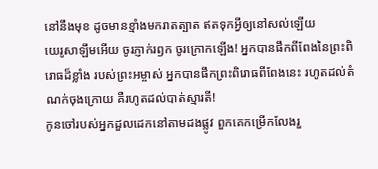នៅនឹងមុខ ដូចមានខ្មាំងមករាតត្បាត ឥតទុកអ្វីឲ្យនៅសល់ឡើយ
យេរូសាឡឹមអើយ ចូរភ្ញាក់រឭក ចូរក្រោកឡើង! អ្នកបានផឹកពីពែងនៃព្រះពិរោធដ៏ខ្លាំង របស់ព្រះអម្ចាស់ អ្នកបានផឹកព្រះពិរោធពីពែងនេះ រហូតដល់តំណក់ចុងក្រោយ គឺរហូតដល់បាត់ស្មារតី!
កូនចៅរបស់អ្នកដួលដេកនៅតាមដងផ្លូវ ពួកគេកម្រើកលែងរួ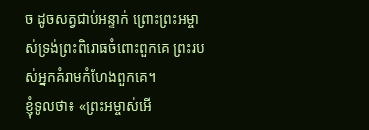ច ដូចសត្វជាប់អន្ទាក់ ព្រោះព្រះអម្ចាស់ទ្រង់ព្រះពិរោធចំពោះពួកគេ ព្រះរបស់អ្នកគំរាមកំហែងពួកគេ។
ខ្ញុំទូលថា៖ «ព្រះអម្ចាស់អើ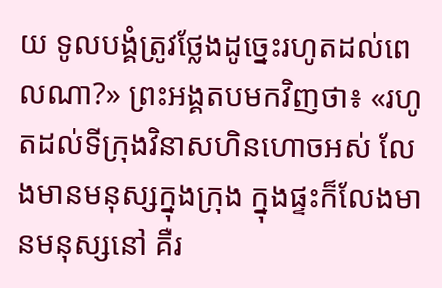យ ទូលបង្គំត្រូវថ្លែងដូច្នេះរហូតដល់ពេលណា?» ព្រះអង្គតបមកវិញថា៖ «រហូតដល់ទីក្រុងវិនាសហិនហោចអស់ លែងមានមនុស្សក្នុងក្រុង ក្នុងផ្ទះក៏លែងមានមនុស្សនៅ គឺរ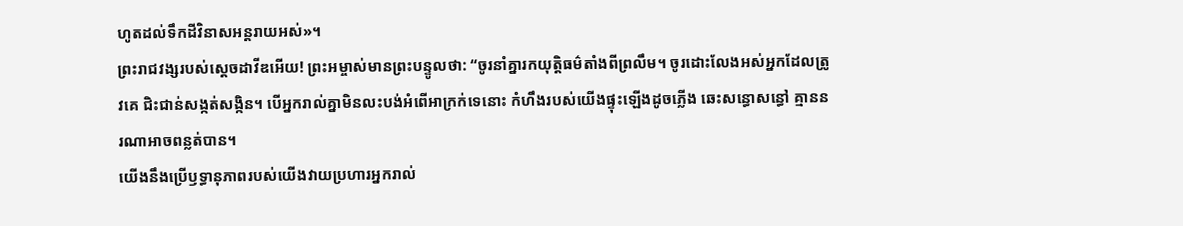ហូតដល់ទឹកដីវិនាសអន្តរាយអស់»។
ព្រះរាជវង្សរបស់ស្ដេចដាវីឌអើយ! ព្រះអម្ចាស់មានព្រះបន្ទូលថា: “ចូរនាំគ្នារកយុត្តិធម៌តាំងពីព្រលឹម។ ចូរដោះលែងអស់អ្នកដែលត្រូវគេ ជិះជាន់សង្កត់សង្កិន។ បើអ្នករាល់គ្នាមិនលះបង់អំពើអាក្រក់ទេនោះ កំហឹងរបស់យើងផ្ទុះឡើងដូចភ្លើង ឆេះសន្ធោសន្ធៅ គ្មាននរណាអាចពន្លត់បាន។
យើងនឹងប្រើឫទ្ធានុភាពរបស់យើងវាយប្រហារអ្នករាល់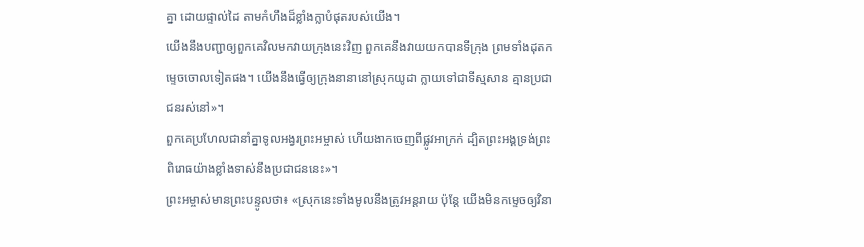គ្នា ដោយផ្ទាល់ដៃ តាមកំហឹងដ៏ខ្លាំងក្លាបំផុតរបស់យើង។
យើងនឹងបញ្ជាឲ្យពួកគេវិលមកវាយក្រុងនេះវិញ ពួកគេនឹងវាយយកបានទីក្រុង ព្រមទាំងដុតកម្ទេចចោលទៀតផង។ យើងនឹងធ្វើឲ្យក្រុងនានានៅស្រុកយូដា ក្លាយទៅជាទីស្មសាន គ្មានប្រជាជនរស់នៅ»។
ពួកគេប្រហែលជានាំគ្នាទូលអង្វរព្រះអម្ចាស់ ហើយងាកចេញពីផ្លូវអាក្រក់ ដ្បិតព្រះអង្គទ្រង់ព្រះពិរោធយ៉ាងខ្លាំងទាស់នឹងប្រជាជននេះ»។
ព្រះអម្ចាស់មានព្រះបន្ទូលថា៖ «ស្រុកនេះទាំងមូលនឹងត្រូវអន្តរាយ ប៉ុន្តែ យើងមិនកម្ទេចឲ្យវិនា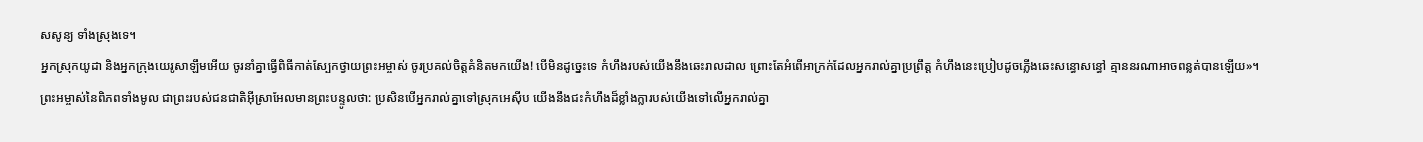សសូន្យ ទាំងស្រុងទេ។
អ្នកស្រុកយូដា និងអ្នកក្រុងយេរូសាឡឹមអើយ ចូរនាំគ្នាធ្វើពិធីកាត់ស្បែកថ្វាយព្រះអម្ចាស់ ចូរប្រគល់ចិត្តគំនិតមកយើង! បើមិនដូច្នេះទេ កំហឹងរបស់យើងនឹងឆេះរាលដាល ព្រោះតែអំពើអាក្រក់ដែលអ្នករាល់គ្នាប្រព្រឹត្ត កំហឹងនេះប្រៀបដូចភ្លើងឆេះសន្ធោសន្ធៅ គ្មាននរណាអាចពន្លត់បានឡើយ»។
ព្រះអម្ចាស់នៃពិភពទាំងមូល ជាព្រះរបស់ជនជាតិអ៊ីស្រាអែលមានព្រះបន្ទូលថា: ប្រសិនបើអ្នករាល់គ្នាទៅស្រុកអេស៊ីប យើងនឹងជះកំហឹងដ៏ខ្លាំងក្លារបស់យើងទៅលើអ្នករាល់គ្នា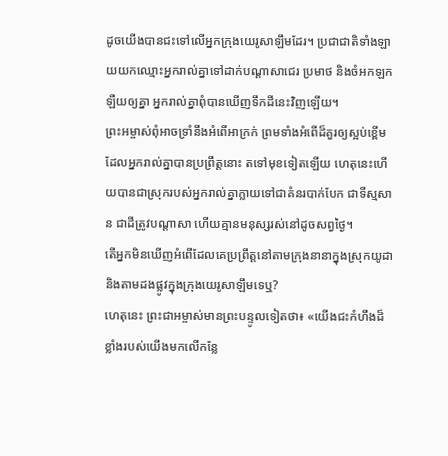ដូចយើងបានជះទៅលើអ្នកក្រុងយេរូសាឡឹមដែរ។ ប្រជាជាតិទាំងឡាយយកឈ្មោះអ្នករាល់គ្នាទៅដាក់បណ្ដាសាជេរ ប្រមាថ និងចំអកឡកឡឺយឲ្យគ្នា អ្នករាល់គ្នាពុំបានឃើញទឹកដីនេះវិញឡើយ។
ព្រះអម្ចាស់ពុំអាចទ្រាំនឹងអំពើអាក្រក់ ព្រមទាំងអំពើដ៏គួរឲ្យស្អប់ខ្ពើម ដែលអ្នករាល់គ្នាបានប្រព្រឹត្តនោះ តទៅមុខទៀតឡើយ ហេតុនេះហើយបានជាស្រុករបស់អ្នករាល់គ្នាក្លាយទៅជាគំនរបាក់បែក ជាទីស្មសាន ជាដីត្រូវបណ្ដាសា ហើយគ្មានមនុស្សរស់នៅដូចសព្វថ្ងៃ។
តើអ្នកមិនឃើញអំពើដែលគេប្រព្រឹត្តនៅតាមក្រុងនានាក្នុងស្រុកយូដា និងតាមដងផ្លូវក្នុងក្រុងយេរូសាឡឹមទេឬ?
ហេតុនេះ ព្រះជាអម្ចាស់មានព្រះបន្ទូលទៀតថា៖ «យើងជះកំហឹងដ៏ខ្លាំងរបស់យើងមកលើកន្លែ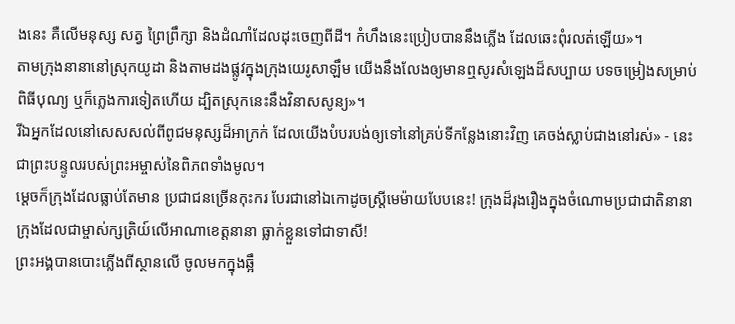ងនេះ គឺលើមនុស្ស សត្វ ព្រៃព្រឹក្សា និងដំណាំដែលដុះចេញពីដី។ កំហឹងនេះប្រៀបបាននឹងភ្លើង ដែលឆេះពុំរលត់ឡើយ»។
តាមក្រុងនានានៅស្រុកយូដា និងតាមដងផ្លូវក្នុងក្រុងយេរូសាឡឹម យើងនឹងលែងឲ្យមានឮសូរសំឡេងដ៏សប្បាយ បទចម្រៀងសម្រាប់ពិធីបុណ្យ ឬក៏ភ្លេងការទៀតហើយ ដ្បិតស្រុកនេះនឹងវិនាសសូន្យ»។
រីឯអ្នកដែលនៅសេសសល់ពីពូជមនុស្សដ៏អាក្រក់ ដែលយើងបំបរបង់ឲ្យទៅនៅគ្រប់ទីកន្លែងនោះវិញ គេចង់ស្លាប់ជាងនៅរស់» - នេះជាព្រះបន្ទូលរបស់ព្រះអម្ចាស់នៃពិភពទាំងមូល។
ម្ដេចក៏ក្រុងដែលធ្លាប់តែមាន ប្រជាជនច្រើនកុះករ បែរជានៅឯកោដូចស្ត្រីមេម៉ាយបែបនេះ! ក្រុងដ៏រុងរឿងក្នុងចំណោមប្រជាជាតិនានា ក្រុងដែលជាម្ចាស់ក្សត្រិយ៍លើអាណាខេត្តនានា ធ្លាក់ខ្លួនទៅជាទាសី!
ព្រះអង្គបានបោះភ្លើងពីស្ថានលើ ចូលមកក្នុងឆ្អឹ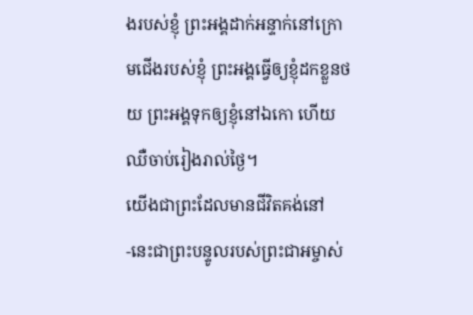ងរបស់ខ្ញុំ ព្រះអង្គដាក់អន្ទាក់នៅក្រោមជើងរបស់ខ្ញុំ ព្រះអង្គធ្វើឲ្យខ្ញុំដកខ្លួនថយ ព្រះអង្គទុកឲ្យខ្ញុំនៅឯកោ ហើយឈឺចាប់រៀងរាល់ថ្ងៃ។
យើងជាព្រះដែលមានជីវិតគង់នៅ -នេះជាព្រះបន្ទូលរបស់ព្រះជាអម្ចាស់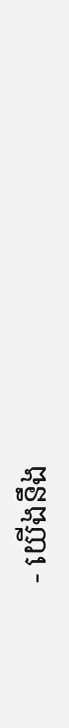- យើងនឹង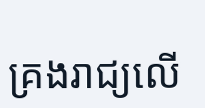គ្រងរាជ្យលើ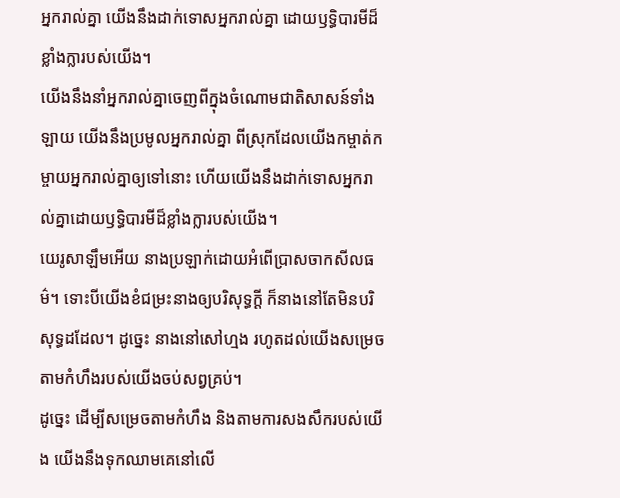អ្នករាល់គ្នា យើងនឹងដាក់ទោសអ្នករាល់គ្នា ដោយឫទ្ធិបារមីដ៏ខ្លាំងក្លារបស់យើង។
យើងនឹងនាំអ្នករាល់គ្នាចេញពីក្នុងចំណោមជាតិសាសន៍ទាំងឡាយ យើងនឹងប្រមូលអ្នករាល់គ្នា ពីស្រុកដែលយើងកម្ចាត់កម្ចាយអ្នករាល់គ្នាឲ្យទៅនោះ ហើយយើងនឹងដាក់ទោសអ្នករាល់គ្នាដោយឫទ្ធិបារមីដ៏ខ្លាំងក្លារបស់យើង។
យេរូសាឡឹមអើយ នាងប្រឡាក់ដោយអំពើប្រាសចាកសីលធម៌។ ទោះបីយើងខំជម្រះនាងឲ្យបរិសុទ្ធក្ដី ក៏នាងនៅតែមិនបរិសុទ្ធដដែល។ ដូច្នេះ នាងនៅសៅហ្មង រហូតដល់យើងសម្រេចតាមកំហឹងរបស់យើងចប់សព្វគ្រប់។
ដូច្នេះ ដើម្បីសម្រេចតាមកំហឹង និងតាមការសងសឹករបស់យើង យើងនឹងទុកឈាមគេនៅលើ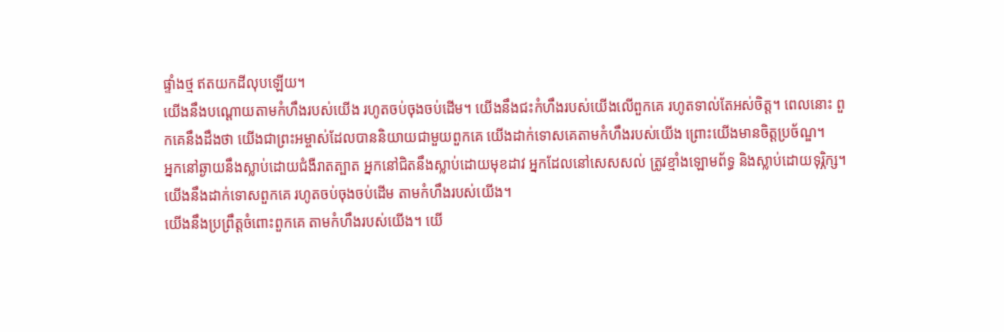ផ្ទាំងថ្ម ឥតយកដីលុបឡើយ។
យើងនឹងបណ្ដោយតាមកំហឹងរបស់យើង រហូតចប់ចុងចប់ដើម។ យើងនឹងជះកំហឹងរបស់យើងលើពួកគេ រហូតទាល់តែអស់ចិត្ត។ ពេលនោះ ពួកគេនឹងដឹងថា យើងជាព្រះអម្ចាស់ដែលបាននិយាយជាមួយពួកគេ យើងដាក់ទោសគេតាមកំហឹងរបស់យើង ព្រោះយើងមានចិត្តប្រច័ណ្ឌ។
អ្នកនៅឆ្ងាយនឹងស្លាប់ដោយជំងឺរាតត្បាត អ្នកនៅជិតនឹងស្លាប់ដោយមុខដាវ អ្នកដែលនៅសេសសល់ ត្រូវខ្មាំងឡោមព័ទ្ធ និងស្លាប់ដោយទុរ្ភិក្ស។ យើងនឹងដាក់ទោសពួកគេ រហូតចប់ចុងចប់ដើម តាមកំហឹងរបស់យើង។
យើងនឹងប្រព្រឹត្តចំពោះពួកគេ តាមកំហឹងរបស់យើង។ យើ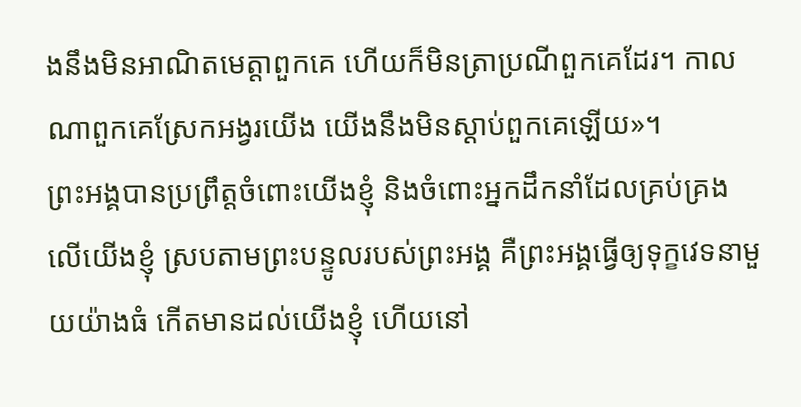ងនឹងមិនអាណិតមេត្តាពួកគេ ហើយក៏មិនត្រាប្រណីពួកគេដែរ។ កាលណាពួកគេស្រែកអង្វរយើង យើងនឹងមិនស្ដាប់ពួកគេឡើយ»។
ព្រះអង្គបានប្រព្រឹត្តចំពោះយើងខ្ញុំ និងចំពោះអ្នកដឹកនាំដែលគ្រប់គ្រងលើយើងខ្ញុំ ស្របតាមព្រះបន្ទូលរបស់ព្រះអង្គ គឺព្រះអង្គធ្វើឲ្យទុក្ខវេទនាមួយយ៉ាងធំ កើតមានដល់យើងខ្ញុំ ហើយនៅ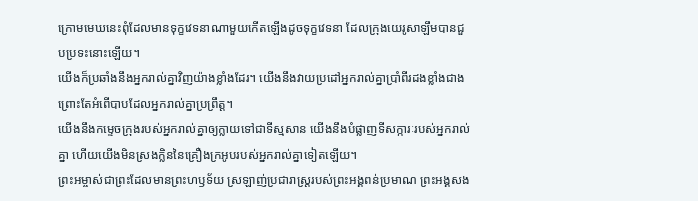ក្រោមមេឃនេះពុំដែលមានទុក្ខវេទនាណាមួយកើតឡើងដូចទុក្ខវេទនា ដែលក្រុងយេរូសាឡឹមបានជួបប្រទះនោះឡើយ។
យើងក៏ប្រឆាំងនឹងអ្នករាល់គ្នាវិញយ៉ាងខ្លាំងដែរ។ យើងនឹងវាយប្រដៅអ្នករាល់គ្នាប្រាំពីរដងខ្លាំងជាង ព្រោះតែអំពើបាបដែលអ្នករាល់គ្នាប្រព្រឹត្ត។
យើងនឹងកម្ទេចក្រុងរបស់អ្នករាល់គ្នាឲ្យក្លាយទៅជាទីស្មសាន យើងនឹងបំផ្លាញទីសក្ការៈរបស់អ្នករាល់គ្នា ហើយយើងមិនស្រងក្លិននៃគ្រឿងក្រអូបរបស់អ្នករាល់គ្នាទៀតឡើយ។
ព្រះអម្ចាស់ជាព្រះដែលមានព្រះហឫទ័យ ស្រឡាញ់ប្រជារាស្ត្ររបស់ព្រះអង្គពន់ប្រមាណ ព្រះអង្គសង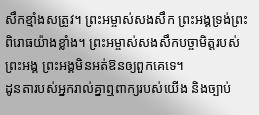សឹកខ្មាំងសត្រូវ។ ព្រះអម្ចាស់សងសឹក ព្រះអង្គទ្រង់ព្រះពិរោធយ៉ាងខ្លាំង។ ព្រះអម្ចាស់សងសឹកបច្ចាមិត្តរបស់ព្រះអង្គ ព្រះអង្គមិនអត់ឱនឲ្យពួកគេទេ។
ដូនតារបស់អ្នករាល់គ្នាឮពាក្យរបស់យើង និងច្បាប់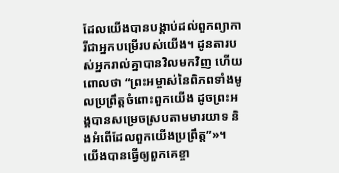ដែលយើងបានបង្គាប់ដល់ពួកព្យាការីជាអ្នកបម្រើរបស់យើង។ ដូនតារបស់អ្នករាល់គ្នាបានវិលមកវិញ ហើយពោលថា “ព្រះអម្ចាស់នៃពិភពទាំងមូលប្រព្រឹត្តចំពោះពួកយើង ដូចព្រះអង្គបានសម្រេចស្របតាមមារយាទ និងអំពើដែលពួកយើងប្រព្រឹត្ត”»។
យើងបានធ្វើឲ្យពួកគេខ្ចា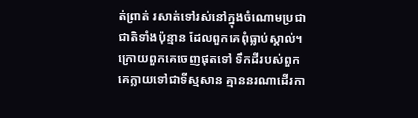ត់ព្រាត់ រសាត់ទៅរស់នៅក្នុងចំណោមប្រជាជាតិទាំងប៉ុន្មាន ដែលពួកគេពុំធ្លាប់ស្គាល់។ ក្រោយពួកគេចេញផុតទៅ ទឹកដីរបស់ពួកគេក្លាយទៅជាទីស្មសាន គ្មាននរណាដើរកា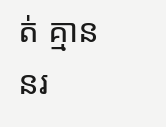ត់ គ្មាននរ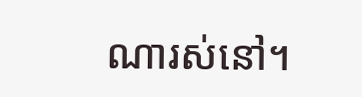ណារស់នៅ។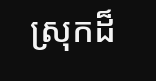ស្រុកដ៏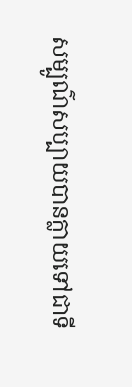សម្បូណ៌សប្បាយបានក្លាយទៅជាទី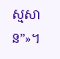ស្មសាន”»។